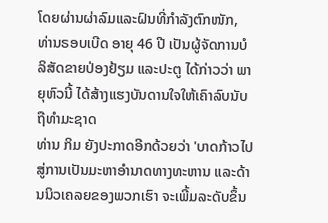ໂດຍຜ່ານຜ່າລົມແລະຝົນທີ່ກຳລັງຕົກໜັກ, ທ່ານຣອບເບີດ ອາຍຸ 46 ປີ ເປັນຜູ້ຈັດການບໍລິສັດຂາຍປ່ອງຢ້ຽມ ແລະປະຕູ ໄດ້ກ່າວວ່າ ພາຍຸຫົວນີ້ ໄດ້ສ້າງແຮງບັນດານໃຈໃຫ້ເຄົາລົບນັບຖືທຳມະຊາດ
ທ່ານ ກິມ ຍັງປະກາດອີກດ້ວຍວ່າ 'ບາດກ້າວໄປສູ່ການເປັນມະຫາອໍານາດທາງທະຫານ ແລະດ້ານນິວເຄລຍຂອງພວກເຮົາ ຈະເພີ້ມລະດັບຂຶ້ນ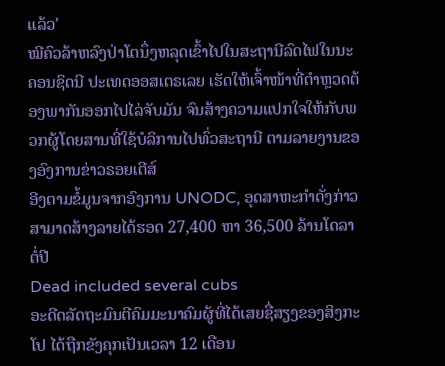ແລ້ວ'
ໝີຄົວລ້າຫລົງປ່າໂຕນຶ່ງຫລຸດເຂົ້າໄປໃນສະຖານີລົດໄຟໃນນະຄອນຊິດນີ ປະເທດອອສເຕຣເລຍ ເຮັດໃຫ້ເຈົ້າໜ້າທີ່ຕຳຫຼວດຕ້ອງພາກັນອອກໄປໄລ່ຈັບມັນ ຈົນສ້າງຄວາມແປກໃຈໃຫ້ກັບພວກຜູ້ໂດຍສານທີ່ໃຊ້ບໍລິການໄປທົ່ວສະຖານີ ຕາມລາຍງານຂອງອົງການຂ່າວຣອຍເຕີສ໌
ອີງຕາມຂໍ້ມູນຈາກອົງການ UNODC, ອຸດສາຫະກໍາດັ່ງກ່າວ ສາມາດສ້າງລາຍໄດ້ຮອດ 27,400 ຫາ 36,500 ລ້ານໂດລາຕໍ່ປີ
Dead included several cubs
ອະດີດລັດຖະມົນຕີຄົມມະນາຄົມຜູ້ທີ່ໄດ້ເສຍຊື່ສຽງຂອງສິງກະໂປ ໄດ້ຖືກຂັງຄຸກເປັນເວລາ 12 ເດືອນ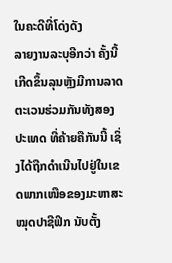ໃນຄະດີທີ່ໂດ່ງດັງ
ລາຍງານລະບຸອີກວ່າ ຄັ້ງນີ້ເກີດຂຶ້ນລຸນຫຼັງມີການລາດຕະເວນຮ່ວມກັນທັງສອງປະເທດ ທີ່ຄ້າຍຄືກັນນີ້ ເຊິ່ງໄດ້ຖືກດຳເນີນໄປຢູ່ໃນເຂດພາກເໜືອຂອງມະຫາສະໝຸດປາຊີຟິກ ນັບຕັ້ງ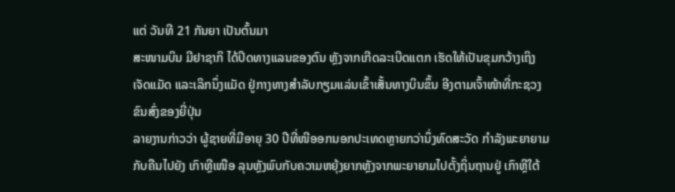ແຕ່ ວັນທີ 21 ກັນຍາ ເປັນຕົ້ນມາ
ສະໜາມບິນ ມີຢາຊາກິ ໄດ້ປິດທາງແລນຂອງຕົນ ຫຼັງຈາກເກີດລະເບີດແຕກ ເຮັດໃຫ້ເປັນຂຸມກວ້າງເຖິງເຈັດແມັດ ແລະເລິກນຶ່ງແມັດ ຢູ່ກາງທາງສຳລັບກຽມແລ່ນເຂົ້າເສັ້ນທາງບິນຂຶ້ນ ອີງຕາມເຈົ້າໜ້າທີ່ກະຊວງຂົນສົ່ງຂອງຍີ່ປຸ່ນ
ລາຍງານກ່າວວ່າ ຜູ້ຊາຍທີ່ມີອາຍຸ 30 ປີທີ່ໜີອອກນອກປະເທດຫຼາຍກວ່ານຶ່ງທົດສະວັດ ກໍາລັງພະຍາຍາມກັບຄືນໄປຍັງ ເກົາຫຼີເໜືອ ລຸນຫຼັງພົບກັບຄວາມຫຍຸ້ງຍາກຫຼັງຈາກພະຍາຍາມໄປຕັ້ງຖິ່ນຖານຢູ່ ເກົາຫຼີໃຕ້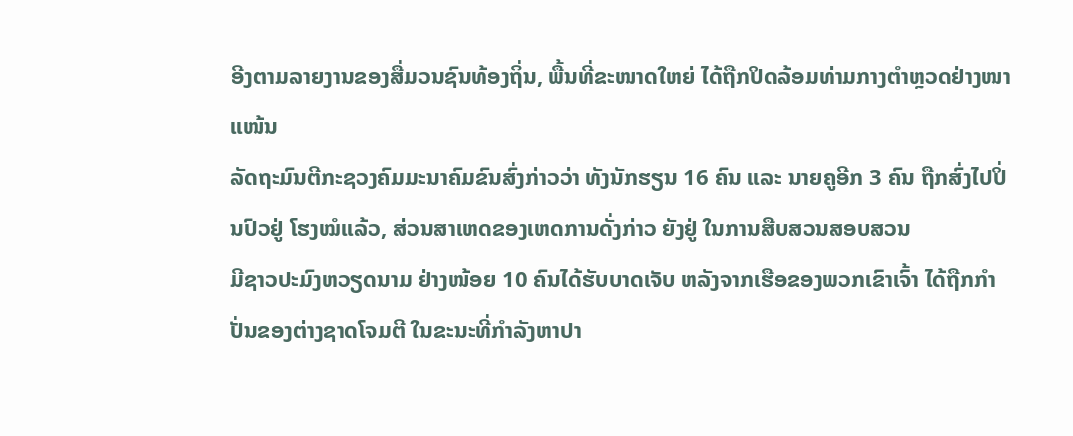ອີງຕາມລາຍງານຂອງສື່ມວນຊົນທ້ອງຖິ່ນ, ພື້ນທີ່ຂະໜາດໃຫຍ່ ໄດ້ຖືກປິດລ້ອມທ່າມກາງຕໍາຫຼວດຢ່າງໜາແໜ້ນ
ລັດຖະມົນຕີກະຊວງຄົມມະນາຄົມຂົນສົ່ງກ່າວວ່າ ທັງນັກຮຽນ 16 ຄົນ ແລະ ນາຍຄູອີກ 3 ຄົນ ຖືກສົ່ງໄປປິ່ນປົວຢູ່ ໂຮງໝໍແລ້ວ, ສ່ວນສາເຫດຂອງເຫດການດັ່ງກ່າວ ຍັງຢູ່ ໃນການສືບສວນສອບສວນ
ມີຊາວປະມົງຫວຽດນາມ ຢ່າງໜ້ອຍ 10 ຄົນໄດ້ຮັບບາດເຈັບ ຫລັງຈາກເຮືອຂອງພວກເຂົາເຈົ້າ ໄດ້ຖືກກຳປັ່ນຂອງຕ່າງຊາດໂຈມຕີ ໃນຂະນະທີ່ກຳລັງຫາປາ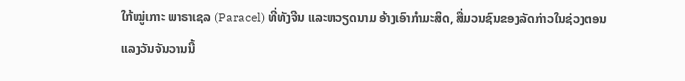ໃກ້ໝູ່ເກາະ ພາຣາເຊລ (Paracel) ທີ່ທັງຈີນ ແລະຫວຽດນາມ ອ້າງເອົາກຳມະສິດ, ສື່ມວນຊົນຂອງລັດກ່າວໃນຊ່ວງຕອນແລງວັນຈັນວານນີ້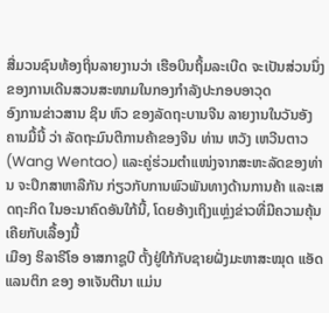ສື່ມວນຊົນທ້ອງຖິ່ນລາຍງານວ່າ ເຮືອບິນຖິ້ມລະເບີດ ຈະເປັນສ່ວນນຶ່ງຂອງການເດີນສວນສະໜາມໃນກອງກຳລັງປະກອບອາວຸດ
ອົງການຂ່າວສານ ຊິນ ຫົວ ຂອງລັດຖະບານຈີນ ລາຍງານໃນວັນອັງຄານມື້ນີ້ ວ່າ ລັດຖະມົນຕີການຄ້າຂອງຈີນ ທ່ານ ຫວັງ ເຫວີນຕາວ (Wang Wentao) ແລະຄູ່ຮ່ວມຕຳແໜ່ງຈາກສະຫະລັດຂອງທ່ານ ຈະປຶກສາຫາລືກັນ ກ່ຽວກັບການພົວພັນທາງດ້ານການຄ້າ ແລະເສດຖະກິດ ໃນອະນາຄົດອັນໃກ້ນີ້, ໂດຍອ້າງເຖິງແຫຼ່ງຂ່າວທີ່ມີຄວາມຄຸ້ນເຄີຍກັບເລື້ອງນີ້
ເມືອງ ຮິລາຣີໂອ ອາສກາຊູບີ ຕັ້ງຢູ່ໃກ້ກັບຊາຍຝັ່ງມະຫາສະໝຸດ ແອັດແລນຕິກ ຂອງ ອາເຈັນຕີນາ ແມ່ນ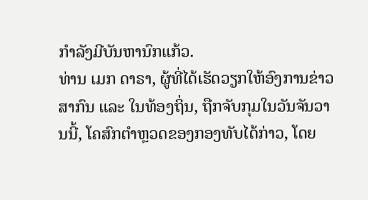ກຳລັງມີບັນຫານົກແກ້ວ.
ທ່ານ ເມກ ດາຣາ, ຜູ້ທີ່ໄດ້ເຮັດວຽກໃຫ້ອົງການຂ່າວສາກົນ ແລະ ໃນທ້ອງຖິ່ນ, ຖືກຈັບກຸມໃນວັນຈັນວານນີ້, ໂຄສົກຕຳຫຼວດຂອງກອງທັບໄດ້ກ່າວ, ໂດຍ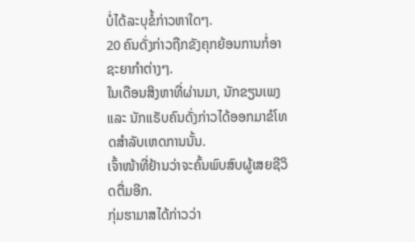ບໍ່ໄດ້ລະບຸຂໍ້ກ່າວຫາໃດໆ.
20 ຄົນດັ່ງກ່າວຖືກຂັງຄຸກຍ້ອນການກໍ່ອາຊະຍາກຳຕ່າງໆ.
ໃນເດືອນສິງຫາທີ່ຜ່ານມາ, ນັກຂຽນເພງ ແລະ ນັກແຣັບຄົນດັ່ງກ່າວໄດ້ອອກມາຂໍໂທດສຳລັບເຫດການນັ້ນ.
ເຈົ້າໜ້າທີ່ຢ້ານວ່າຈະຄົ້ນພົບສົບຜູ້ເສຍຊີວິດຕື່ມອີກ.
ກຸ່ມຮາມາສໄດ້ກ່າວວ່າ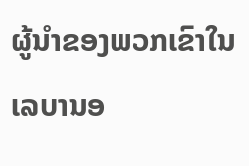ຜູ້ນຳຂອງພວກເຂົາໃນ ເລບານອ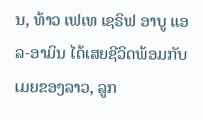ນ, ທ້າວ ເຟເທ ເຊຣິຟ ອາບູ ແອລ-ອາມິນ ໄດ້ເສຍຊີວິດພ້ອມກັບເມຍຂອງລາວ, ລູກ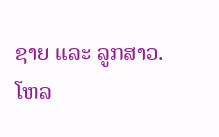ຊາຍ ແລະ ລູກສາວ.
ໂຫລ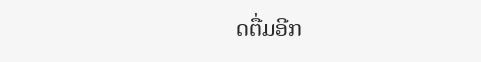ດຕື່ມອີກ